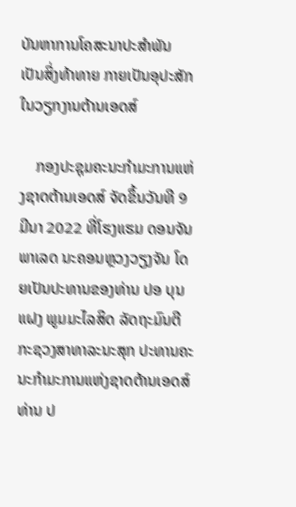ບັນຫາການໂຄສະນາປະສຳພັນ ເປັນສິ່ງທ້າທາຍ ກາຍເປັນອຸປະສັກໃນວຽກງານຕ້ານເອດສ໌

    ກອງປະຊຸມຄະນະກໍາມະການແຫ່ງຊາດຕ້ານເອດສ໌ ຈັດຂຶ້ນວັນທີ 9 ມີນາ 2022 ທີ່ໂຮງແຮມ ດອນຈັນພາເລດ ນະຄອນຫຼວງວຽງຈັນ ໂດຍເປັນປະທານຂອງທ່ານ ປອ ບຸນແຝງ ພູມມະໄລສິດ ລັດຖະມົນຕີ ກະຊວງສາທາລະນະສຸກ ປະທານຄະນະກໍາມະການແຫ່ງຊາດຕ້ານເອດສ໌ ທ່ານ ປ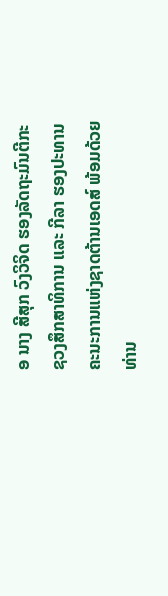ອ ນາງ ສີສຸກ ວົງວິຈິດ ຮອງລັດຖະມົນຕີກະຊວງສຶກສາທິການ ແລະ ກີລາ ຮອງປະທານຄະນະການແຫ່ງຊາດຕ້ານເອດສ໌ ພ້ອມດ້ວຍທ່ານ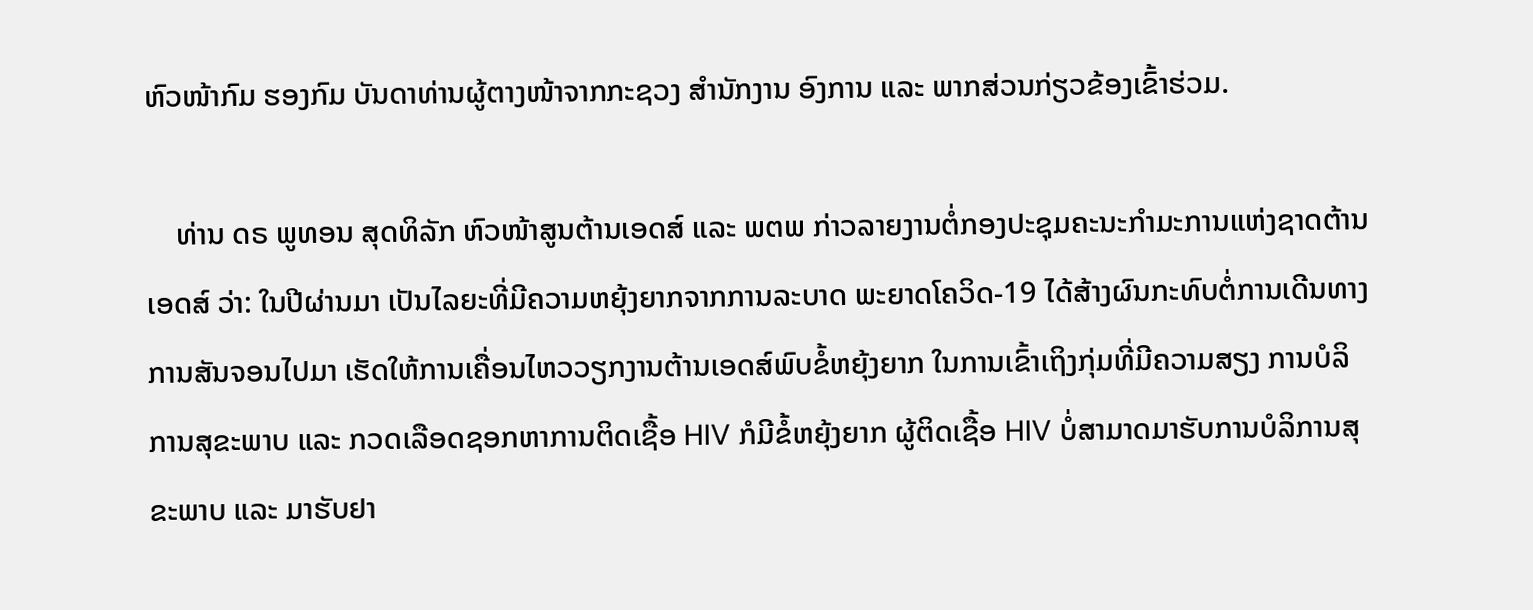ຫົວໜ້າກົມ ຮອງກົມ ບັນດາທ່ານຜູ້ຕາງໜ້າຈາກກະຊວງ ສຳນັກງານ ອົງການ ແລະ ພາກສ່ວນກ່ຽວຂ້ອງເຂົ້າຮ່ວມ.

    ທ່ານ ດຣ ພູທອນ ສຸດທິລັກ ຫົວໜ້າສູນຕ້ານເອດສ໌ ແລະ ພຕພ ກ່າວລາຍງານຕໍ່ກອງປະຊຸມຄະນະກໍາມະການແຫ່ງຊາດຕ້ານເອດສ໌ ວ່າ: ໃນປີຜ່ານມາ ເປັນໄລຍະທີ່ມີຄວາມຫຍຸ້ງຍາກຈາກການລະບາດ ພະຍາດໂຄວິດ-19 ໄດ້ສ້າງຜົນກະທົບຕໍ່ການເດີນທາງ ການສັນຈອນໄປມາ ເຮັດໃຫ້ການເຄື່ອນໄຫວວຽກງານຕ້ານເອດສ໌ພົບຂໍ້ຫຍຸ້ງຍາກ ໃນການເຂົ້າເຖິງກຸ່ມທີ່ມີຄວາມສຽງ ການບໍລິການສຸຂະພາບ ແລະ ກວດເລືອດຊອກຫາການຕິດເຊື້ອ HIV ກໍມີຂໍ້ຫຍຸ້ງຍາກ ຜູ້ຕິດເຊື້ອ HIV ບໍ່ສາມາດມາຮັບການບໍລິການສຸຂະພາບ ແລະ ມາຮັບຢາ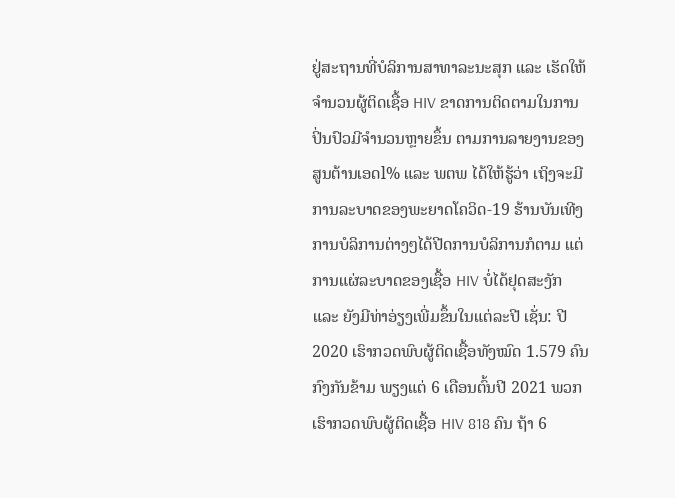ຢູ່ສະຖານທີ່ບໍລິການສາທາລະນະສຸກ ແລະ ເຮັດໃຫ້ຈໍານວນຜູ້ຕິດເຊື້ອ HIV ຂາດການຕິດຕາມໃນການປິ່ນປົວມີຈໍານວນຫຼາຍຂຶ້ນ ຕາມການລາຍງານຂອງສູນຕ້ານເອດl% ແລະ ພຕພ ໄດ້ໃຫ້ຮູ້ວ່າ ເຖິງຈະມີການລະບາດຂອງພະຍາດໂຄວິດ-19 ຮ້ານບັນເທີງ ການບໍລິການຕ່າງໆໄດ້ປີດການບໍລິການກໍຕາມ ແຕ່ການແຜ່ລະບາດຂອງເຊື້ອ HIV ບໍ່ໄດ້ຢຸດສະງັກ ແລະ ຍັງມີທ່າອ່ຽງເພີ່ມຂຶ້ນໃນແຕ່ລະປີ ເຊັ່ນ: ປີ 2020 ເຮົາກວດພົບຜູ້ຕິດເຊື້ອທັງໝົດ 1.579 ຄົນ ກົງກັນຂ້າມ ພຽງແຕ່ 6 ເດືອນຕົ້ນປີ 2021 ພວກເຮົາກວດພົບຜູ້ຕິດເຊື້ອ HIV 818 ຄົນ ຖ້າ 6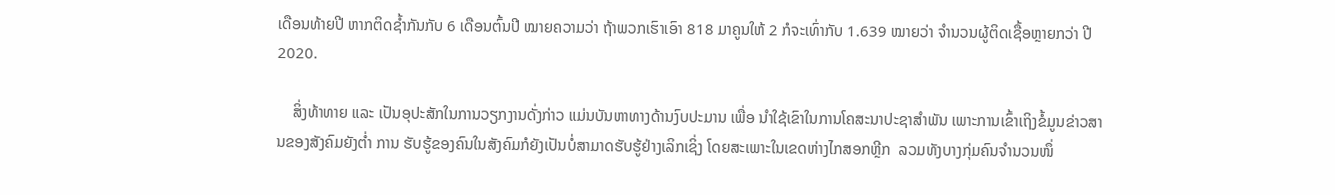ເດືອນທ້າຍປີ ຫາກຕິດຊໍ້າກັນກັບ 6 ເດືອນຕົ້ນປີ ໝາຍຄວາມວ່າ ຖ້າພວກເຮົາເອົາ 818 ມາຄູນໃຫ້ 2 ກໍຈະເທົ່າກັບ 1.639 ໝາຍວ່າ ຈໍານວນຜູ້ຕິດເຊື້ອຫຼາຍກວ່າ ປີ 2020.

    ສິ່ງທ້າທາຍ ແລະ ເປັນອຸປະສັກໃນການວຽກງານດັ່ງກ່າວ ແມ່ນບັນຫາທາງດ້ານງົບປະມານ ເພື່ອ ນຳໃຊ້ເຂົາໃນການໂຄສະນາປະຊາສຳພັນ ເພາະການເຂົ້າເຖິງຂໍ້ມູນຂ່າວສານຂອງສັງຄົມຍັງຕ່ຳ ການ ຮັບຮູ້ຂອງຄົນໃນສັງຄົມກໍຍັງເປັນບໍ່ສາມາດຮັບຮູ້ຢ່າງເລິກເຊິ່ງ ໂດຍສະເພາະໃນເຂດຫ່າງໄກສອກຫຼີກ  ລວມທັງບາງກຸ່ມຄົນຈຳນວນໜຶ່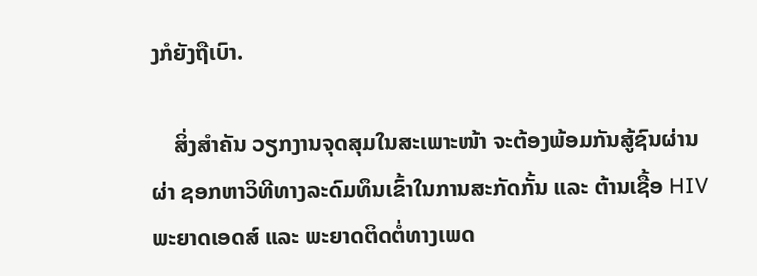ງກໍຍັງຖືເບົາ.

    ສິ່ງສຳຄັນ ວຽກງານຈຸດສຸມໃນສະເພາະໜ້າ ຈະຕ້ອງພ້ອມກັນສູ້ຊົນຜ່ານຜ່າ ຊອກຫາວິທີທາງລະດົມທຶນເຂົ້າໃນການສະກັດກັ້ນ ແລະ ຕ້ານເຊື້ອ HIV ພະຍາດເອດສ໌ ແລະ ພະຍາດຕິດຕໍ່ທາງເພດ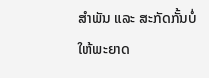ສໍາພັນ ແລະ ສະກັດກັ້ນບໍ່ໃຫ້ພະຍາດ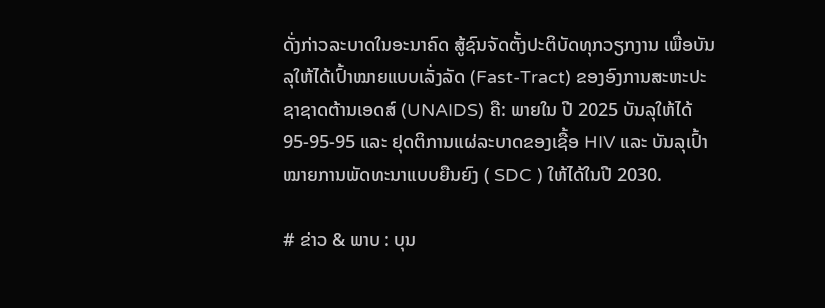ດັ່ງກ່າວລະບາດໃນອະນາຄົດ ສູ້ຊົນຈັດຕັ້ງປະຕິບັດທຸກວຽກງານ ເພື່ອບັນລຸໃຫ້ໄດ້ເປົ້າໝາຍແບບເລັ່ງລັດ (Fast-Tract) ຂອງອົງການສະຫະປະຊາຊາດຕ້ານເອດສ໌ (UNAIDS) ຄື: ພາຍໃນ ປີ 2025 ບັນລຸໃຫ້ໄດ້ 95-95-95 ແລະ ຢຸດຕິການແຜ່ລະບາດຂອງເຊື້ອ HIV ແລະ ບັນລຸເປົ້າໝາຍການພັດທະນາແບບຍືນຍົງ ( SDC ) ໃຫ້ໄດ້ໃນປີ 2030.

# ຂ່າວ & ພາບ : ບຸນ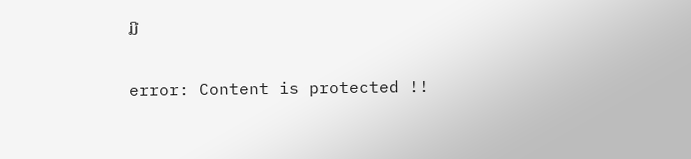ມີ

error: Content is protected !!